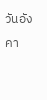วันอังคา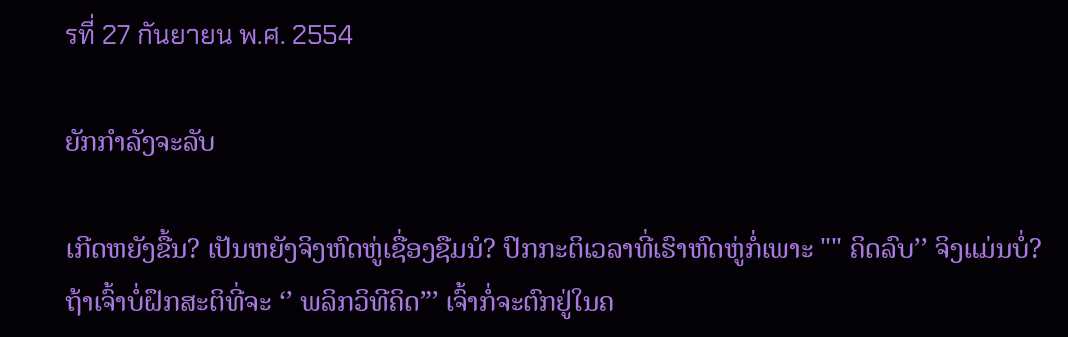รที่ 27 กันยายน พ.ศ. 2554

ຍັກກຳລັງຈະລັບ

ເກີດຫຍັງຂື້ນ? ເປັນຫຍັງຈິງຫົດຫູ່ເຊື່ອງຊືມນໍ? ປົກກະຕິເວລາທີ່ເຮົາຫົດຫູ່ກໍ່ເພາະ "" ຄິດລົບ’’ ຈິງແມ່ນບໍ່? ຖ້າເຈົ້າບໍ່ຝຶກສະຕິທີ່ຈະ ‘’ ພລິກວິທີຄິດ”’ ເຈົ້າກໍ່ຈະຕົກຢູ່ໃນຄ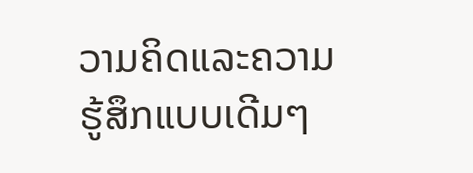ວາມຄິດແລະຄວາມຮູ້ສຶກແບບເດີມໆ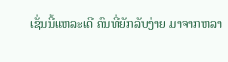ເຊັ່ນນີ້ແຫລະເດີ ຄົນທີ່ຍັກລັບງ່າຍ ມາຈາກຫລາ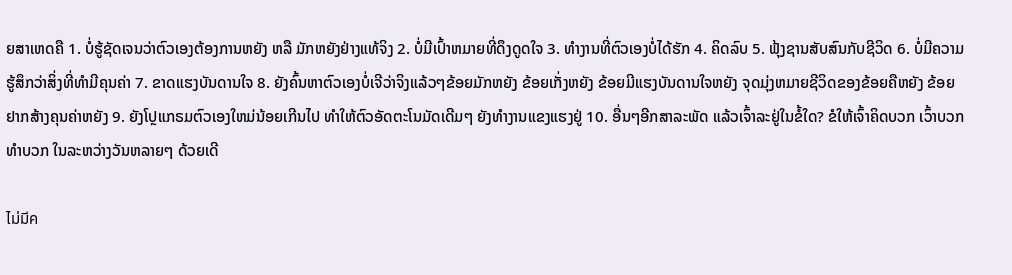ຍສາເຫດຄື 1. ບໍ່ຮູ້ຊັດເຈນວ່າຕົວເອງຕ້ອງການຫຍັງ ຫລື ມັກຫຍັງຢ່າງແທ້ຈິງ 2. ບໍ່ມີເປົ້າຫມາຍທີ່ດຶງດູດໃຈ 3. ທຳງານທີ່ຕົວເອງບໍ່ໄດ້ຮັກ 4. ຄິດລົບ 5. ຟຸ້ງຊານສັບສົນກັບຊີວິດ 6. ບໍ່ມີຄວາມຮູ້ສຶກວ່າສິ່ງທີ່ທຳມີຄຸນຄ່າ 7. ຂາດແຮງບັນດານໃຈ 8. ຍັງຄົ້ນຫາຕົວເອງບໍ່ເຈີວ່າຈິງແລ້ວໆຂ້ອຍມັກຫຍັງ ຂ້ອຍເກັ່ງຫຍັງ ຂ້ອຍມີແຮງບັນດານໃຈຫຍັງ ຈຸດມຸ່ງຫມາຍຊີວິດຂອງຂ້ອຍຄືຫຍັງ ຂ້ອຍຢາກສ້າງຄຸນຄ່າຫຍັງ 9. ຍັງໂປຼແກຣມຕົວເອງໃຫມ່ນ້ອຍເກີນໄປ ທຳໃຫ້ຕົວອັດຕະໂນມັດເດີມໆ ຍັງທຳງານແຂງແຮງຢູ່ 10. ອື່ນໆອີກສາລະພັດ ແລ້ວເຈົ້າລະຢູ່ໃນຂໍ້ໃດ? ຂໍໃຫ້ເຈົ້າຄິດບວກ ເວົ້າບວກ ທຳບວກ ໃນລະຫວ່າງວັນຫລາຍໆ ດ້ວຍເດີ

ไม่มีค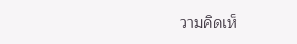วามคิดเห็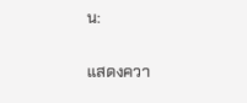น:

แสดงควา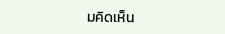มคิดเห็น